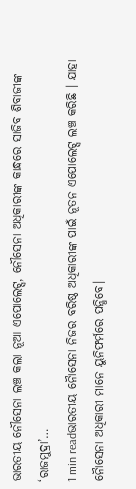ଭାରତୀୟ ନୌସେନା ଲଞ୍ଚ କଲା ନୂଆ ଏପୋଲେଟ୍ସ, ନୌସେନା ଅଧିକାରୀଙ୍କ କାନ୍ଧରେ ସାଜିବ ଶିବାଜୀଙ୍କ ‘ରାଜମୁଦ୍ରା’…
1 min readଭାରତୀୟ ନୈାସେନା ନିଜର ବରିଷ୍ଠ ଅଧିକାରୀଙ୍କ ପାଇଁ ନୂତନ ଏପୋଲେଟ୍ସ ଲଞ୍ଚ କରିଛି । ଯାହା ନୈାସେନା ଅଧିକାରୀ ମାନେ ୟୁନିଫର୍ମରେ ପନ୍ଧିବେ।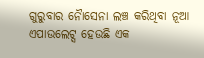ଗୁରୁବାର ନୈାସେନା ଲଞ୍ଚ କରିଥିବା ନୂଆ ଏପାଉଲେଟ୍ସ ହେଉଛି ଏକ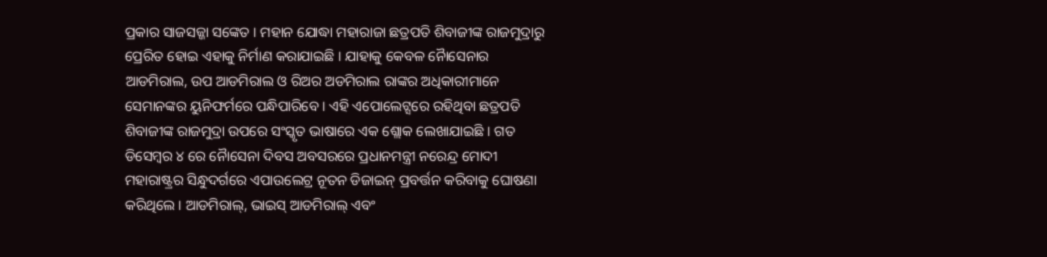ପ୍ରକାର ସାଜସଜ୍ଜା ସଙ୍କେତ । ମହାନ ଯୋଦ୍ଧା ମହାରାଜା ଛତ୍ରପତି ଶିବାଜୀଙ୍କ ରାଜମୁଦ୍ରାରୁ ପ୍ରେରିତ ହୋଇ ଏହାକୁ ନିର୍ମାଣ କରାଯାଇଛି । ଯାହାକୁ କେବଳ ନୈାସେନାର ଆଡମିରାଲ, ଉପ ଆଡମିରାଲ ଓ ରିଅର ଅଡମିରାଲ ରାଙ୍କର ଅଧିକାରୀମାନେ ସେମାନଙ୍କର ୟୁନିଫର୍ମରେ ପନ୍ଧିପାରିବେ । ଏହି ଏପୋଲେଟ୍ସରେ ରହିଥିବା ଛତ୍ରପତି ଶିବାଜୀଙ୍କ ରାଜମୁଦ୍ରା ଉପରେ ସଂସ୍କୃତ ଭାଷାରେ ଏକ ଶ୍ଲୋକ ଲେଖାଯାଇଛି । ଗତ ଡିସେମ୍ବର ୪ ରେ ନୈାସେନା ଦିବସ ଅବସରରେ ପ୍ରଧାନମନ୍ତ୍ରୀ ନରେନ୍ଦ୍ର ମୋଦୀ ମହାରାଷ୍ଟ୍ରର ସିନ୍ଧୁଦର୍ଗରେ ଏପାଉଲେଟ୍ର ନୂତନ ଡିଜାଇନ୍ ପ୍ରବର୍ତ୍ତନ କରିବାକୁ ଘୋଷଣା କରିଥିଲେ । ଆଡମିରାଲ୍, ଭାଇସ୍ ଆଡମିରାଲ୍ ଏବଂ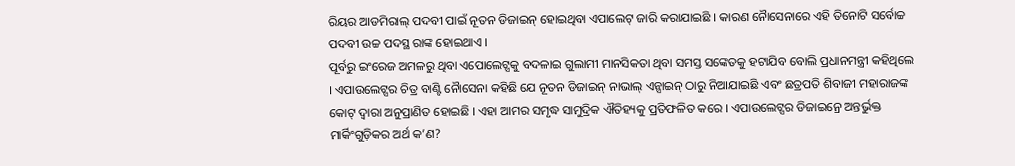ରିୟର ଆଡମିରାଲ୍ ପଦବୀ ପାଇଁ ନୂତନ ଡିଜାଇନ୍ ହୋଇଥିବା ଏପାଲେଟ୍ ଜାରି କରାଯାଇଛି । କାରଣ ନୈାସେନାରେ ଏହି ତିନୋଟି ସର୍ବୋଚ୍ଚ ପଦବୀ ଉଚ୍ଚ ପଦସ୍ଥ ରାଙ୍କ ହୋଇଥାଏ ।
ପୂର୍ବରୁ ଇଂରେଜ ଅମଳରୁ ଥିବା ଏପୋଲେଟ୍ସକୁ ବଦଳାଇ ଗୁଲାମୀ ମାନସିକତା ଥିବା ସମସ୍ତ ସଙ୍କେତକୁ ହଟାଯିବ ବୋଲି ପ୍ରଧାନମନ୍ତ୍ରୀ କହିଥିଲେ । ଏପାଉଲେଟ୍ସର ଚିତ୍ର ବାଣ୍ଟି ନୈାସେନା କହିଛି ଯେ ନୂତନ ଡିଜାଇନ୍ ନାଭାଲ୍ ଏନ୍ସାଇନ୍ ଠାରୁ ନିଆଯାଇଛି ଏବଂ ଛତ୍ରପତି ଶିବାଜୀ ମହାରାଜଙ୍କ କୋଟ୍ ଦ୍ୱାରା ଅନୁପ୍ରାଣିତ ହୋଇଛି । ଏହା ଆମର ସମୃଦ୍ଧ ସାମୁଦ୍ରିକ ଐତିହ୍ୟକୁ ପ୍ରତିଫଳିତ କରେ । ଏପାଉଲେଟ୍ସର ଡିଜାଇନ୍ରେ ଅନ୍ତର୍ଭୁକ୍ତ ମାର୍କିଂଗୁଡ଼ିକର ଅର୍ଥ କ’ଣ?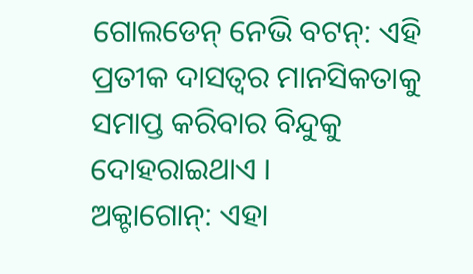ଗୋଲଡେନ୍ ନେଭି ବଟନ୍: ଏହି ପ୍ରତୀକ ଦାସତ୍ୱର ମାନସିକତାକୁ ସମାପ୍ତ କରିବାର ବିନ୍ଦୁକୁ ଦୋହରାଇଥାଏ ।
ଅକ୍ଟାଗୋନ୍: ଏହା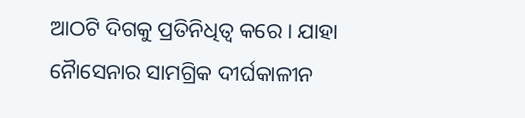ଆଠଟି ଦିଗକୁ ପ୍ରତିନିଧିତ୍ୱ କରେ । ଯାହା ନୈାସେନାର ସାମଗ୍ରିକ ଦୀର୍ଘକାଳୀନ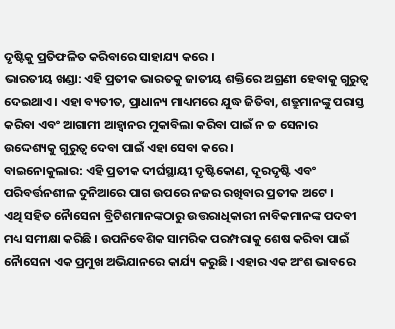ଦୃଷ୍ଟିକୁ ପ୍ରତିଫଳିତ କରିବାରେ ସାହାଯ୍ୟ କରେ ।
ଭାରତୀୟ ଖଣ୍ଡା: ଏହି ପ୍ରତୀକ ଭାରତକୁ ଜାତୀୟ ଶକ୍ତିରେ ଅଗ୍ରଣୀ ହେବାକୁ ଗୁରୁତ୍ୱ ଦେଇଥାଏ । ଏହା ବ୍ୟତୀତ, ପ୍ରାଧାନ୍ୟ ମାଧ୍ୟମରେ ଯୁଦ୍ଧ ଜିତିବା, ଶତ୍ରୁମାନଙ୍କୁ ପରାସ୍ତ କରିବା ଏବଂ ଆଗାମୀ ଆହ୍ୱାନର ମୁକାବିଲା କରିବା ପାଇଁ ନ ଚ୍ଚ ସେନାର ଉଦ୍ଦେଶ୍ୟକୁ ଗୁରୁତ୍ୱ ଦେବା ପାଇଁ ଏହା ସେବା କରେ ।
ବାଇନୋକୁଲାର: ଏହି ପ୍ରତୀକ ଦୀର୍ଘସ୍ଥାୟୀ ଦୃଷ୍ଟିକୋଣ, ଦୂରଦୃଷ୍ଟି ଏବଂ ପରିବର୍ତ୍ତନଶୀଳ ଦୁନିଆରେ ପାଗ ଉପରେ ନଜର ରଖିବାର ପ୍ରତୀକ ଅଟେ ।
ଏଥି ସହିତ ନୈାସେନା ବ୍ରିଟିଶମାନଙ୍କଠାରୁ ଉତ୍ତରାଧିକାରୀ ନାବିକମାନଙ୍କ ପଦବୀ ମଧ୍ୟ ସମୀକ୍ଷା କରିଛି । ଉପନିବେଶିକ ସାମରିକ ପରମ୍ପରାକୁ ଶେଷ କରିବା ପାଇଁ ନୈାସେନା ଏକ ପ୍ରମୁଖ ଅଭିଯାନରେ କାର୍ଯ୍ୟ କରୁଛି । ଏହାର ଏକ ଅଂଶ ଭାବରେ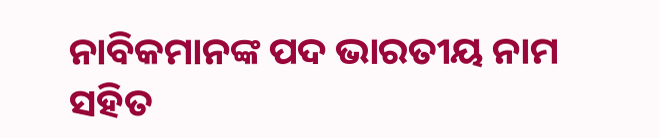ନାବିକମାନଙ୍କ ପଦ ଭାରତୀୟ ନାମ ସହିତ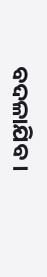ବଦଳାଯିବ ।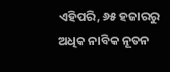ଏହିପରି, ୬୫ ହଜାରରୁ ଅଧିକ ନାବିକ ନୂତନ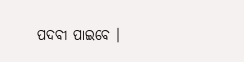ପଦବୀ ପାଇବେ ।